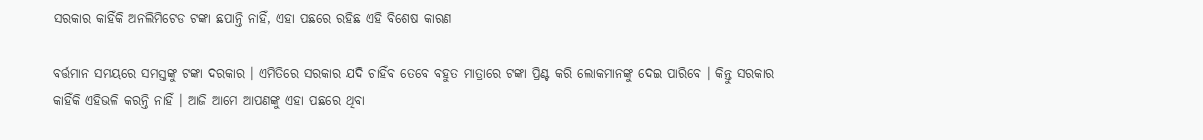ସରକାର କାହିଁକି ଅନଲିମିଟେଡ ଟଙ୍କା ଛପାନ୍ତି ନାହିଁ, ଏହା ପଛରେ ରହିଛ ଏହି ବିଶେଷ କାରଣ

ବର୍ତ୍ତମାନ ସମୟରେ ସମସ୍ତଙ୍କୁ ଟଙ୍କା ଦରକାର । ଏମିତିରେ ସରକାର ଯଦି ଚାହିଁବ ତେବେ ବହୁତ ମାତ୍ରାରେ ଟଙ୍କା ପ୍ରିଣ୍ଟ କରି ଲୋକମାନଙ୍କୁ ଦେଇ ପାରିବେ । କିନ୍ତୁ ସରକାର କାହିଁକି ଏହିଭଳି କରନ୍ତି ନାହିଁ । ଆଜି ଆମେ ଆପଣଙ୍କୁ ଏହା ପଛରେ ଥିବା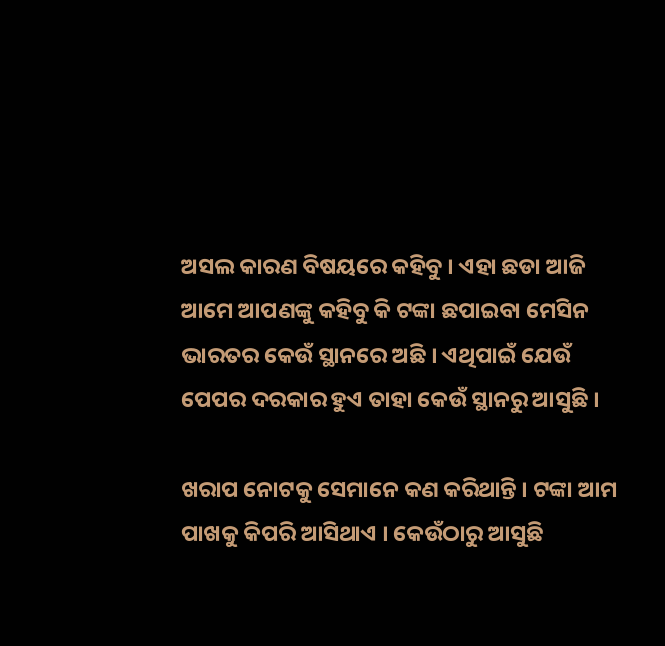ଅସଲ କାରଣ ବିଷୟରେ କହିବୁ । ଏହା ଛଡା ଆଜି ଆମେ ଆପଣଙ୍କୁ କହିବୁ କି ଟଙ୍କା ଛପାଇବା ମେସିନ ଭାରତର କେଉଁ ସ୍ଥାନରେ ଅଛି । ଏଥିପାଇଁ ଯେଉଁ ପେପର ଦରକାର ହୁଏ ତାହା କେଉଁ ସ୍ଥାନରୁ ଆସୁଛି ।

ଖରାପ ନୋଟକୁ ସେମାନେ କଣ କରିଥାନ୍ତି । ଟଙ୍କା ଆମ ପାଖକୁ କିପରି ଆସିଥାଏ । କେଉଁଠାରୁ ଆସୁଛି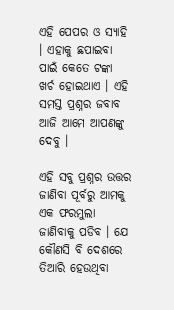ଏହି ପେପର ଓ ସ୍ୟାହି । ଏହାକୁ ଛପାଇବା ପାଇଁ କେତେ ଟଙ୍କା ଖର୍ଚ ହୋଇଥାଏ । ଏହି ସମସ୍ତ ପ୍ରଶ୍ନର ଜବାବ ଆଜି ଆମେ ଆପଣଙ୍କୁ ଦେବୁ ।

ଏହି ସବୁ ପ୍ରଶ୍ନର ଉତ୍ତର ଜାଣିବା ପୂର୍ବରୁ ଆମକୁ ଏକ ଫରମୁଲା ଜାଣିବାକୁ ପଡିବ । ଯେ କୌଣସି ବି ଦେଶରେ ତିଆରି ହେଉଥିବା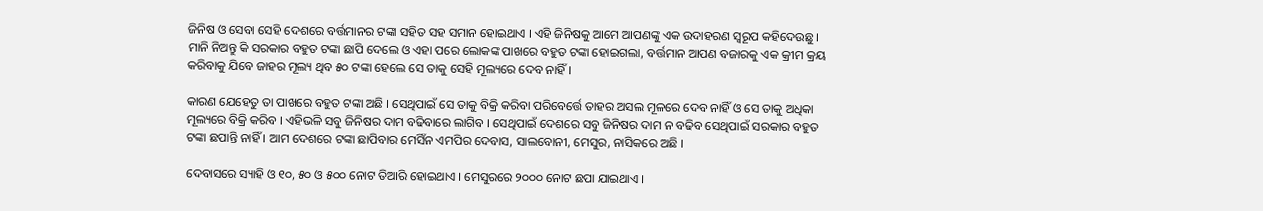ଜିନିଷ ଓ ସେବା ସେହି ଦେଶରେ ବର୍ତ୍ତମାନର ଟଙ୍କା ସହିତ ସହ ସମାନ ହୋଇଥାଏ । ଏହି ଜିନିଷକୁ ଆମେ ଆପଣଙ୍କୁ ଏକ ଉଦାହରଣ ସ୍ୱରୂପ କହିଦେଉଛୁ । ମାନି ନିଅନ୍ତୁ କି ସରକାର ବହୁତ ଟଙ୍କା ଛାପି ଦେଲେ ଓ ଏହା ପରେ ଲୋକଙ୍କ ପାଖରେ ବହୁତ ଟଙ୍କା ହୋଇଗଲା, ବର୍ତ୍ତମାନ ଆପଣ ବଜାରକୁ ଏକ କ୍ରୀମ କ୍ରୟ କରିବାକୁ ଯିବେ ଜାହର ମୂଲ୍ୟ ଥିବ ୫୦ ଟଙ୍କା ହେଲେ ସେ ତାକୁ ସେହି ମୂଲ୍ୟରେ ଦେବ ନାହିଁ ।

କାରଣ ଯେହେତୁ ତା ପାଖରେ ବହୁତ ଟଙ୍କା ଅଛି । ସେଥିପାଇଁ ସେ ତାକୁ ବିକ୍ରି କରିବା ପରିବେର୍ତ୍ତେ ତାହର ଅସଲ ମୂଳରେ ଦେବ ନାହିଁ ଓ ସେ ତାକୁ ଅଧିକା ମୂଲ୍ୟରେ ବିକ୍ରି କରିବ । ଏହିଭଳି ସବୁ ଜିନିଷର ଦାମ ବଢିବାରେ ଲାଗିବ । ସେଥିପାଇଁ ଦେଶରେ ସବୁ ଜିନିଷର ଦାମ ନ ବଢିବ ସେଥିପାଇଁ ସରକାର ବହୁତ ଟଙ୍କା ଛପାନ୍ତି ନାହିଁ । ଆମ ଦେଶରେ ଟଙ୍କା ଛାପିବାର ମେସିଁନ ଏମପିର ଦେବାସ, ସାଲବୋନୀ, ମେସୁର, ନାସିକରେ ଅଛି ।

ଦେବାସରେ ସ୍ୟାହି ଓ ୧୦, ୫୦ ଓ ୫୦୦ ନୋଟ ତିଆରି ହୋଇଥାଏ । ମେସୁରରେ ୨୦୦୦ ନୋଟ ଛପା ଯାଇଥାଏ ।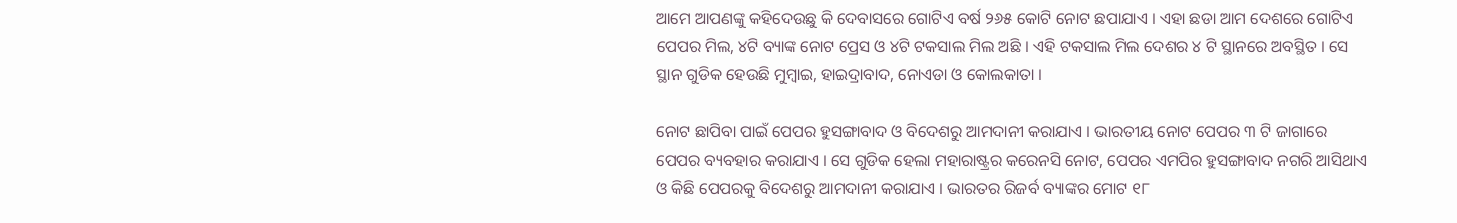ଆମେ ଆପଣଙ୍କୁ କହିଦେଉଛୁ କି ଦେବାସରେ ଗୋଟିଏ ବର୍ଷ ୨୬୫ କୋଟି ନୋଟ ଛପାଯାଏ । ଏହା ଛଡା ଆମ ଦେଶରେ ଗୋଟିଏ ପେପର ମିଲ, ୪ଟି ବ୍ୟାଙ୍କ ନୋଟ ପ୍ରେସ ଓ ୪ଟି ଟକସାଲ ମିଲ ଅଛି । ଏହି ଟକସାଲ ମିଲ ଦେଶର ୪ ଟି ସ୍ଥାନରେ ଅବସ୍ଥିତ । ସେ ସ୍ଥାନ ଗୁଡିକ ହେଉଛି ମୁମ୍ବାଇ, ହାଇଦ୍ରାବାଦ, ନୋଏଡା ଓ କୋଲକାତା ।

ନୋଟ ଛାପିବା ପାଇଁ ପେପର ହୁସଙ୍ଗାବାଦ ଓ ବିଦେଶରୁ ଆମଦାନୀ କରାଯାଏ । ଭାରତୀୟ ନୋଟ ପେପର ୩ ଟି ଜାଗାରେ ପେପର ବ୍ୟବହାର କରାଯାଏ । ସେ ଗୁଡିକ ହେଲା ମହାରାଷ୍ଟ୍ରର କରେନସି ନୋଟ, ପେପର ଏମପିର ହୁସଙ୍ଗାବାଦ ନଗରି ଆସିଥାଏ ଓ କିଛି ପେପରକୁ ବିଦେଶରୁ ଆମଦାନୀ କରାଯାଏ । ଭାରତର ରିଜର୍ବ ବ୍ୟାଙ୍କର ମୋଟ ୧୮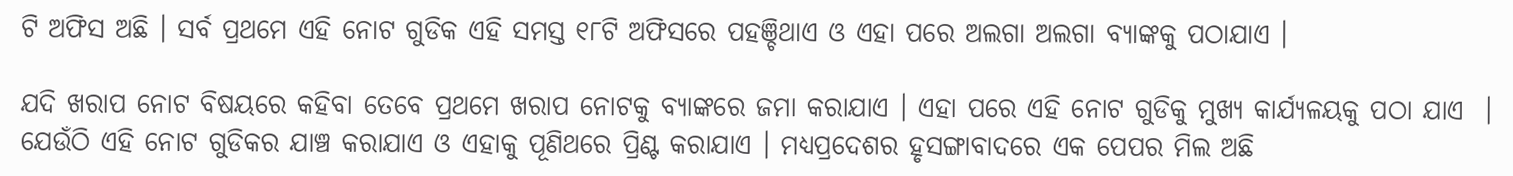ଟି ଅଫିସ ଅଛି । ସର୍ବ ପ୍ରଥମେ ଏହି ନୋଟ ଗୁଡିକ ଏହି ସମସ୍ତ ୧୮ଟି ଅଫିସରେ ପହଞ୍ଚିଥାଏ ଓ ଏହା ପରେ ଅଲଗା ଅଲଗା ବ୍ୟାଙ୍କକୁ ପଠାଯାଏ ।

ଯଦି ଖରାପ ନୋଟ ବିଷୟରେ କହିବା ତେବେ ପ୍ରଥମେ ଖରାପ ନୋଟକୁ ବ୍ୟାଙ୍କରେ ଜମା କରାଯାଏ । ଏହା ପରେ ଏହି ନୋଟ ଗୁଡିକୁ ମୁଖ୍ୟ କାର୍ଯ୍ୟଳୟକୁ ପଠା ଯାଏ  । ଯେଉଁଠି ଏହି ନୋଟ ଗୁଡିକର ଯାଞ୍ଚ କରାଯାଏ ଓ ଏହାକୁ ପୂଣିଥରେ ପ୍ରିଣ୍ଟ କରାଯାଏ । ମଧ୍ୟପ୍ରଦେଶର ହୃସଙ୍ଗାବାଦରେ ଏକ ପେପର ମିଲ ଅଛି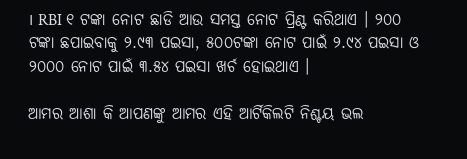। RBI ୧ ଟଙ୍କା ନୋଟ ଛାଡି ଆଉ ସମସ୍ତ ନୋଟ ପ୍ରିଣ୍ଟ କରିଥାଏ । ୨୦୦ ଟଙ୍କା ଛପାଇବାକୁ ୨.୯୩ ପଇସା, ୫୦୦ଟଙ୍କା ନୋଟ ପାଇଁ ୨.୯୪ ପଇସା ଓ ୨୦୦୦ ନୋଟ ପାଇଁ ୩.୫୪ ପଇସା ଖର୍ଚ ହୋଇଥାଏ ।

ଆମର ଆଶା କି ଆପଣଙ୍କୁ ଆମର ଏହି ଆର୍ଟିକିଲଟି ନିଶ୍ଚୟ ଭଲ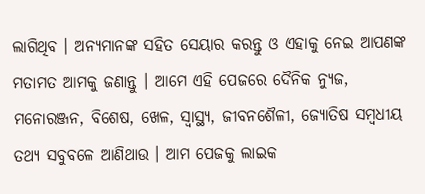ଲାଗିଥିବ । ଅନ୍ୟମାନଙ୍କ ସହିତ ସେୟାର କରନ୍ତୁ ଓ ଏହାକୁ ନେଇ ଆପଣଙ୍କ ମତାମତ ଆମକୁ ଜଣାନ୍ତୁ । ଆମେ ଏହି ପେଜରେ ଦୈନିକ ନ୍ୟୁଜ, ମନୋରଞ୍ଜନ, ବିଶେଷ, ଖେଳ, ସ୍ୱାସ୍ଥ୍ୟ, ଜୀବନଶୈଳୀ, ଜ୍ୟୋତିଷ ସମ୍ବଧୀୟ ତଥ୍ୟ ସବୁବଳେ ଆଣିଥାଉ । ଆମ ପେଜକୁ ଲାଇକ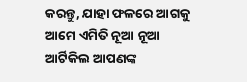କରନ୍ତୁ, ଯାହା ଫଳରେ ଆଗକୁ ଆମେ ଏମିତି ନୂଆ ନୂଆ ଆର୍ଟିକିଲ ଆପଣଙ୍କ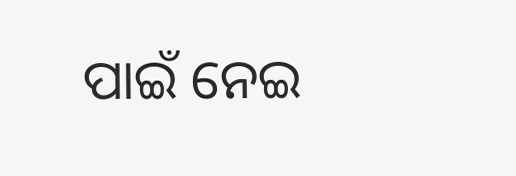ପାଇଁ ନେଇ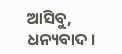ଆସିବୁ, ଧନ୍ୟବାଦ ।